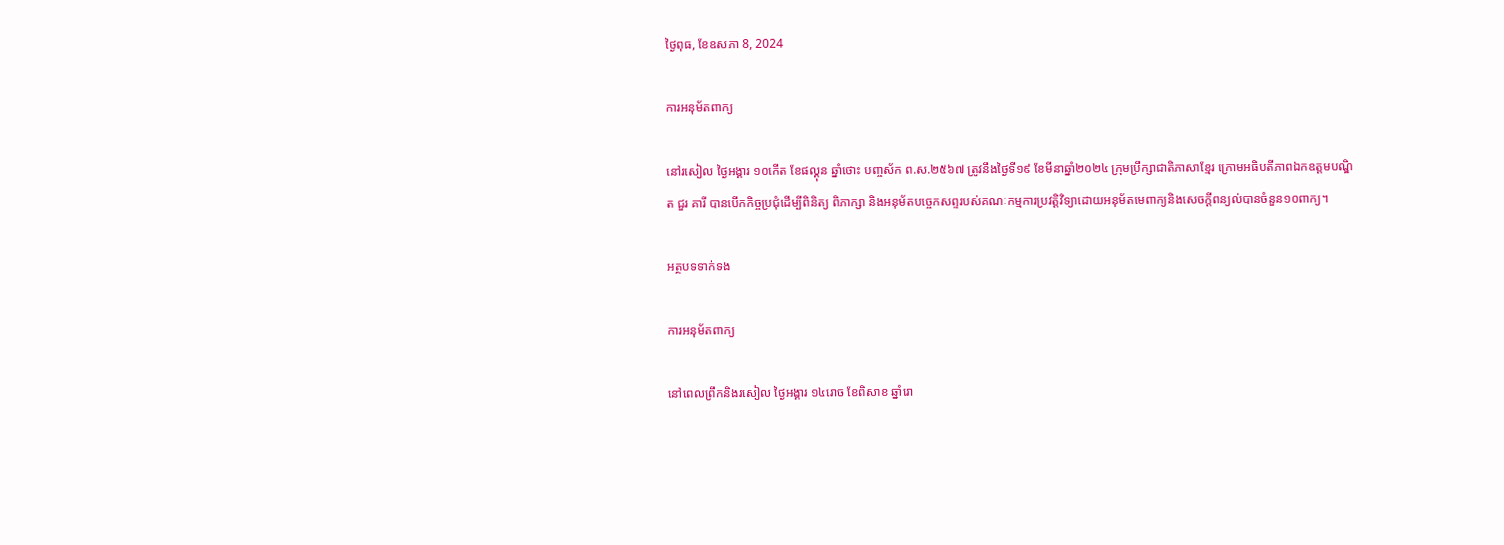ថ្ងៃពុធ, ខែឧសភា 8, 2024

ការអនុម័តពាក្យ

នៅរសៀល ថ្ងៃអង្គារ ១០កើត ខែផល្គុន ឆ្នាំថោះ បញ្ចស័ក ព.ស.២៥៦៧ ត្រូវនឹងថ្ងៃទី១៩ ខែមីនាឆ្នាំ២០២៤ ក្រុមប្រឹក្សាជាតិភាសាខ្មែរ ក្រោមអធិបតីភាពឯកឧត្តមបណ្ឌិត ជួរ គារី បានបើកកិច្ចប្រជុំដើម្បីពិនិត្យ ពិភាក្សា និងអនុម័តបច្ចេកសព្ទរបស់គណៈកម្មការប្រវត្តិវិទ្យាដោយអនុម័តមេពាក្យនិងសេចក្ដីពន្យល់បានចំនួន១០ពាក្យ។

អត្ថបទទាក់ទង

ការអនុម័តពាក្យ

នៅពេលព្រឹកនិងរសៀល ថ្ងៃអង្គារ ១៤រោច ខែពិសាខ ឆ្នាំរោ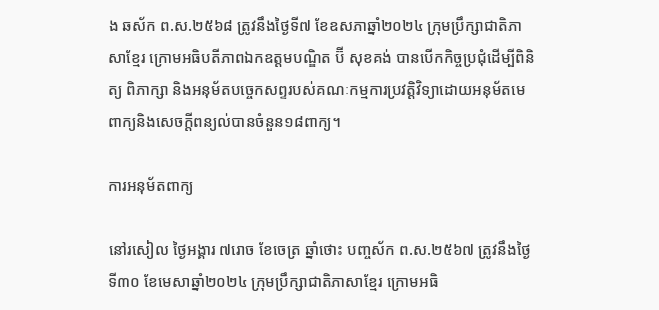ង ឆស័ក ព.ស.២៥៦៨ ត្រូវនឹងថ្ងៃទី៧ ខែឧសភាឆ្នាំ២០២៤ ក្រុមប្រឹក្សាជាតិភាសាខ្មែរ ក្រោមអធិបតីភាពឯកឧត្តមបណ្ឌិត ប៊ី សុខគង់ បានបើកកិច្ចប្រជុំដើម្បីពិនិត្យ ពិភាក្សា និងអនុម័តបច្ចេកសព្ទរបស់គណៈកម្មការប្រវត្តិវិទ្យាដោយអនុម័តមេពាក្យនិងសេចក្ដីពន្យល់បានចំនួន១៨ពាក្យ។

ការអនុម័តពាក្យ

នៅរសៀល ថ្ងៃអង្គារ ៧រោច ខែចេត្រ ឆ្នាំថោះ បញ្ចស័ក ព.ស.២៥៦៧ ត្រូវនឹងថ្ងៃទី៣០ ខែមេសាឆ្នាំ២០២៤ ក្រុមប្រឹក្សាជាតិភាសាខ្មែរ ក្រោមអធិ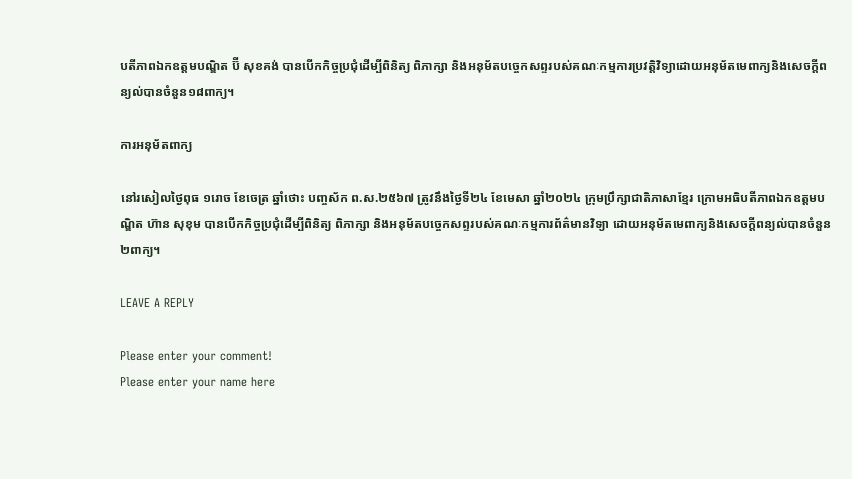បតីភាពឯកឧត្តមបណ្ឌិត ប៊ី សុខគង់ បានបើកកិច្ចប្រជុំដើម្បីពិនិត្យ ពិភាក្សា និងអនុម័តបច្ចេកសព្ទរបស់គណៈកម្មការប្រវត្តិវិទ្យាដោយអនុម័តមេពាក្យនិងសេចក្ដីពន្យល់បានចំនួន១៨ពាក្យ។

ការអនុម័តពាក្យ

នៅរសៀលថ្ងៃពុធ ១រោច ខែចេត្រ ឆ្នាំថោះ បញ្ចស័ក ព.ស.២៥៦៧ ត្រូវនឹងថ្ងៃទី២៤ ខែមេសា ឆ្នាំ២០២៤ ក្រុមប្រឹក្សាជាតិភាសាខ្មែរ ក្រោមអធិបតីភាពឯកឧត្តមបណ្ឌិត ហ៊ាន សុខុម បានបើកកិច្ចប្រជុំដើម្បីពិនិត្យ ពិភាក្សា និងអនុម័តបច្ចេកសព្ទរបស់គណៈកម្មការព័ត៌មានវិទ្យា ដោយអនុម័តមេពាក្យនិងសេចក្ដីពន្យល់បានចំនួន២ពាក្យ។

LEAVE A REPLY

Please enter your comment!
Please enter your name here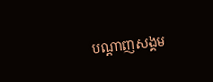បណ្ដាញសង្គម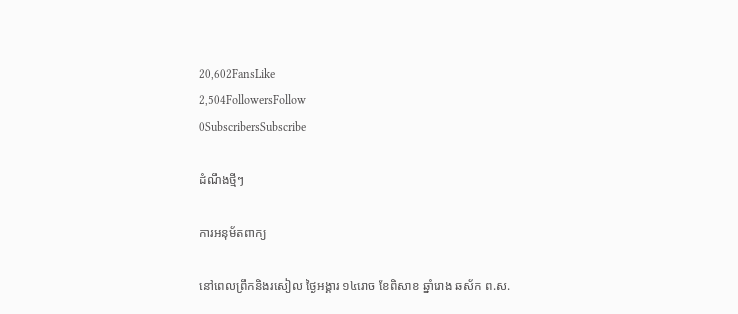20,602FansLike
2,504FollowersFollow
0SubscribersSubscribe

ដំណឹងថ្មីៗ

ការអនុម័តពាក្យ

នៅពេលព្រឹកនិងរសៀល ថ្ងៃអង្គារ ១៤រោច ខែពិសាខ ឆ្នាំរោង ឆស័ក ព.ស.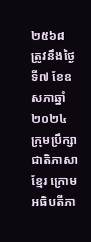២៥៦៨ ត្រូវនឹងថ្ងៃទី៧ ខែឧសភាឆ្នាំ២០២៤ ក្រុមប្រឹក្សាជាតិភាសាខ្មែរ ក្រោមអធិបតីភា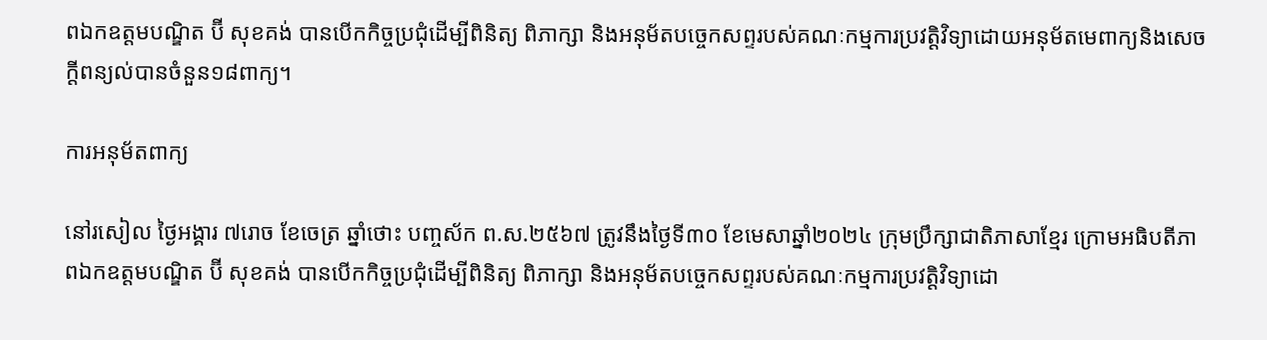ពឯកឧត្តមបណ្ឌិត ប៊ី សុខគង់ បានបើកកិច្ចប្រជុំដើម្បីពិនិត្យ ពិភាក្សា និងអនុម័តបច្ចេកសព្ទរបស់គណៈកម្មការប្រវត្តិវិទ្យាដោយអនុម័តមេពាក្យនិងសេចក្ដីពន្យល់បានចំនួន១៨ពាក្យ។

ការអនុម័តពាក្យ

នៅរសៀល ថ្ងៃអង្គារ ៧រោច ខែចេត្រ ឆ្នាំថោះ បញ្ចស័ក ព.ស.២៥៦៧ ត្រូវនឹងថ្ងៃទី៣០ ខែមេសាឆ្នាំ២០២៤ ក្រុមប្រឹក្សាជាតិភាសាខ្មែរ ក្រោមអធិបតីភាពឯកឧត្តមបណ្ឌិត ប៊ី សុខគង់ បានបើកកិច្ចប្រជុំដើម្បីពិនិត្យ ពិភាក្សា និងអនុម័តបច្ចេកសព្ទរបស់គណៈកម្មការប្រវត្តិវិទ្យាដោ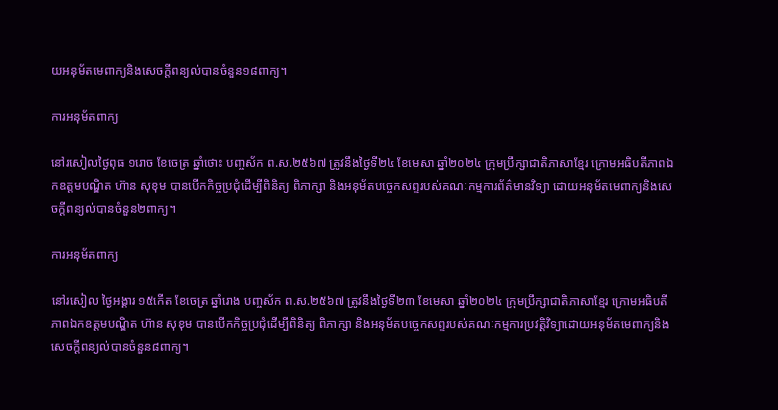យអនុម័តមេពាក្យនិងសេចក្ដីពន្យល់បានចំនួន១៨ពាក្យ។

ការអនុម័តពាក្យ

នៅរសៀលថ្ងៃពុធ ១រោច ខែចេត្រ ឆ្នាំថោះ បញ្ចស័ក ព.ស.២៥៦៧ ត្រូវនឹងថ្ងៃទី២៤ ខែមេសា ឆ្នាំ២០២៤ ក្រុមប្រឹក្សាជាតិភាសាខ្មែរ ក្រោមអធិបតីភាពឯកឧត្តមបណ្ឌិត ហ៊ាន សុខុម បានបើកកិច្ចប្រជុំដើម្បីពិនិត្យ ពិភាក្សា និងអនុម័តបច្ចេកសព្ទរបស់គណៈកម្មការព័ត៌មានវិទ្យា ដោយអនុម័តមេពាក្យនិងសេចក្ដីពន្យល់បានចំនួន២ពាក្យ។

ការអនុម័តពាក្យ

នៅរសៀល ថ្ងៃអង្គារ ១៥កើត ខែចេត្រ ឆ្នាំរោង បញ្ចស័ក ព.ស.២៥៦៧ ត្រូវនឹងថ្ងៃទី២៣ ខែមេសា ឆ្នាំ២០២៤ ក្រុមប្រឹក្សាជាតិភាសាខ្មែរ ក្រោមអធិបតីភាពឯកឧត្តមបណ្ឌិត ហ៊ាន សុខុម បានបើកកិច្ចប្រជុំដើម្បីពិនិត្យ ពិភាក្សា និងអនុម័តបច្ចេកសព្ទរបស់គណៈកម្មការប្រវត្តិវិទ្យាដោយអនុម័តមេពាក្យនិងសេចក្ដីពន្យល់បានចំនួន៨ពាក្យ។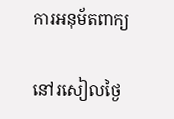ការអនុម័តពាក្យ

នៅរសៀលថ្ងៃ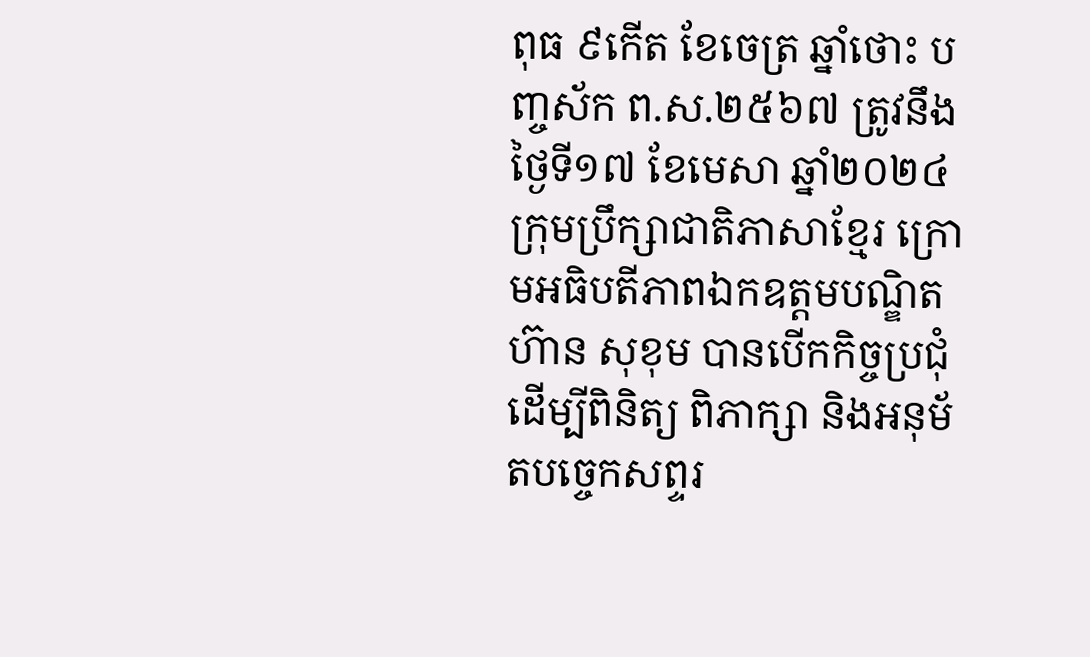ពុធ ៩កើត ខែចេត្រ ឆ្នាំថោះ បញ្ចស័ក ព.ស.២៥៦៧ ត្រូវនឹងថ្ងៃទី១៧ ខែមេសា ឆ្នាំ២០២៤ ក្រុមប្រឹក្សាជាតិភាសាខ្មែរ ក្រោមអធិបតីភាពឯកឧត្តមបណ្ឌិត ហ៊ាន សុខុម បានបើកកិច្ចប្រជុំដើម្បីពិនិត្យ ពិភាក្សា និងអនុម័តបច្ចេកសព្ទរ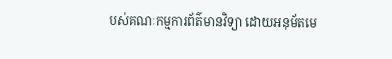បស់គណៈកម្មការព័ត៌មានវិទ្យា ដោយអនុម័តមេ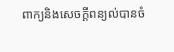ពាក្យនិងសេចក្ដីពន្យល់បានចំ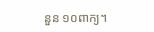នួន ១០ពាក្យ។